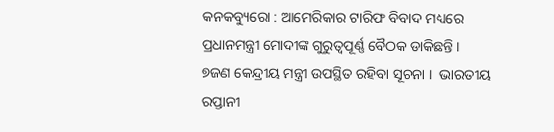କନକବ୍ୟୁରୋ : ଆମେରିକାର ଟାରିଫ ବିବାଦ ମଧ୍ୟରେ ପ୍ରଧାନମନ୍ତ୍ରୀ ମୋଦୀଙ୍କ ଗୁରୁତ୍ୱପୂର୍ଣ୍ଣ ବୈଠକ ଡାକିଛନ୍ତି ।   ୭ଜଣ କେନ୍ଦ୍ରୀୟ ମନ୍ତ୍ରୀ ଉପସ୍ଥିତ ରହିବା ସୂଚନା ।  ଭାରତୀୟ ରପ୍ତାନୀ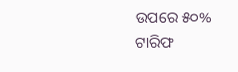ଉପରେ ୫୦% ଟାରିଫ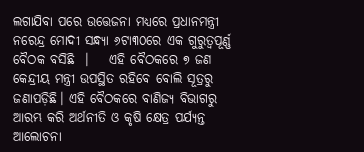ଲଗାଯିବା ପରେ ଉତ୍ତେଜନା ମଧ୍ୟରେ ପ୍ରଧାନମନ୍ତ୍ରୀ ନରେନ୍ଦ୍ର ମୋଦୀ ସନ୍ଧ୍ୟା ୬ଟା୩୦ରେ ଏକ ଗୁରୁତ୍ୱପୂର୍ଣ୍ଣ ବୈଠକ ବସିଛି  ।    ଏହି ବୈଠକରେ ୭ ଜଣ କେନ୍ଦ୍ରୀୟ ମନ୍ତ୍ରୀ ଉପସ୍ଥିତ ରହିବେ ବୋଲି ସୂତ୍ରରୁ ଜଣାପଡ଼ିଛି। ଏହି ବୈଠକରେ ବାଣିଜ୍ୟ ବିଭାଗରୁ ଆରମ୍ଭ କରି ଅର୍ଥନୀତି ଓ କୃଷି କ୍ଷେତ୍ର ପର୍ଯ୍ୟନ୍ତ ଆଲୋଚନା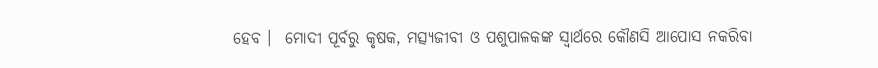ହେବ ।  ମୋଦୀ ପୂର୍ବରୁ କୃଷକ, ମତ୍ସ୍ୟଜୀବୀ ଓ ପଶୁପାଳକଙ୍କ ସ୍ୱାର୍ଥରେ କୌଣସି ଆପୋସ ନକରିବା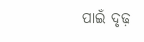ପାଇଁ ଦୃଢ଼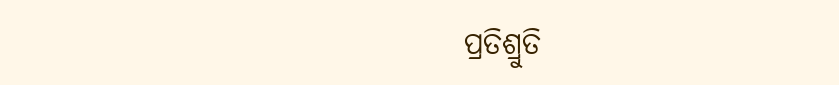ପ୍ରତିଶ୍ରୁତି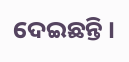ଦେଇଛନ୍ତି ।